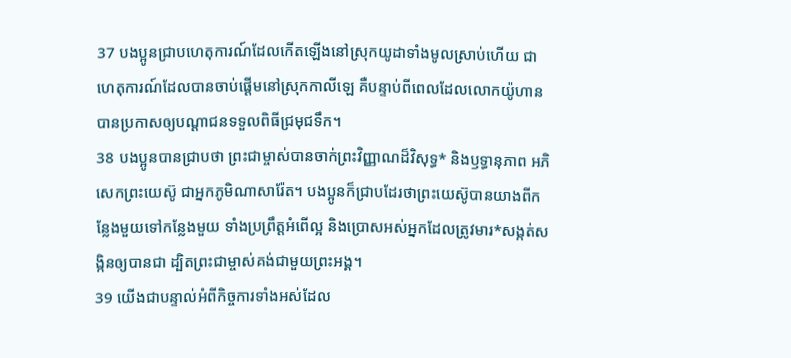37 បងប្អូនជ្រាបហេតុការណ៍ដែលកើតឡើងនៅស្រុកយូដាទាំងមូលស្រាប់ហើយ ជាហេតុការណ៍ដែលបានចាប់ផ្ដើមនៅស្រុកកាលីឡេ គឺបន្ទាប់ពីពេលដែលលោកយ៉ូហានបានប្រកាសឲ្យបណ្ដាជនទទួលពិធីជ្រមុជទឹក។
38 បងប្អូនបានជ្រាបថា ព្រះជាម្ចាស់បានចាក់ព្រះវិញ្ញាណដ៏វិសុទ្ធ* និងឫទ្ធានុភាព អភិសេកព្រះយេស៊ូ ជាអ្នកភូមិណាសារ៉ែត។ បងប្អូនក៏ជ្រាបដែរថាព្រះយេស៊ូបានយាងពីកន្លែងមួយទៅកន្លែងមួយ ទាំងប្រព្រឹត្តអំពើល្អ និងប្រោសអស់អ្នកដែលត្រូវមារ*សង្កត់សង្កិនឲ្យបានជា ដ្បិតព្រះជាម្ចាស់គង់ជាមួយព្រះអង្គ។
39 យើងជាបន្ទាល់អំពីកិច្ចការទាំងអស់ដែល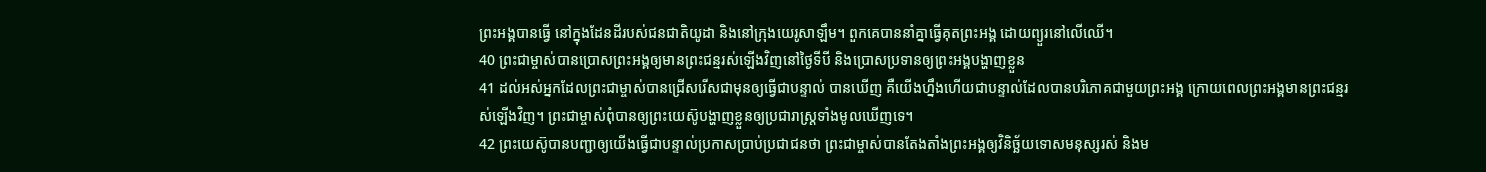ព្រះអង្គបានធ្វើ នៅក្នុងដែនដីរបស់ជនជាតិយូដា និងនៅក្រុងយេរូសាឡឹម។ ពួកគេបាននាំគ្នាធ្វើគុតព្រះអង្គ ដោយព្យួរនៅលើឈើ។
40 ព្រះជាម្ចាស់បានប្រោសព្រះអង្គឲ្យមានព្រះជន្មរស់ឡើងវិញនៅថ្ងៃទីបី និងប្រោសប្រទានឲ្យព្រះអង្គបង្ហាញខ្លួន
41 ដល់អស់អ្នកដែលព្រះជាម្ចាស់បានជ្រើសរើសជាមុនឲ្យធ្វើជាបន្ទាល់ បានឃើញ គឺយើងហ្នឹងហើយជាបន្ទាល់ដែលបានបរិភោគជាមួយព្រះអង្គ ក្រោយពេលព្រះអង្គមានព្រះជន្មរស់ឡើងវិញ។ ព្រះជាម្ចាស់ពុំបានឲ្យព្រះយេស៊ូបង្ហាញខ្លួនឲ្យប្រជារាស្ដ្រទាំងមូលឃើញទេ។
42 ព្រះយេស៊ូបានបញ្ជាឲ្យយើងធ្វើជាបន្ទាល់ប្រកាសប្រាប់ប្រជាជនថា ព្រះជាម្ចាស់បានតែងតាំងព្រះអង្គឲ្យវិនិច្ឆ័យទោសមនុស្សរស់ និងម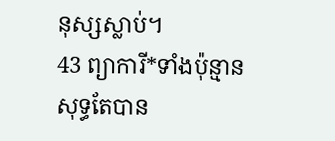នុស្សស្លាប់។
43 ព្យាការី*ទាំងប៉ុន្មានសុទ្ធតែបាន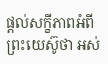ផ្ដល់សក្ខីភាពអំពីព្រះយេស៊ូថា អស់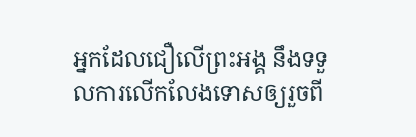អ្នកដែលជឿលើព្រះអង្គ នឹងទទួលការលើកលែងទោសឲ្យរួចពី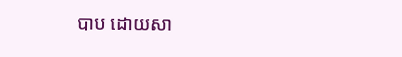បាប ដោយសា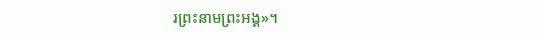រព្រះនាមព្រះអង្គ»។